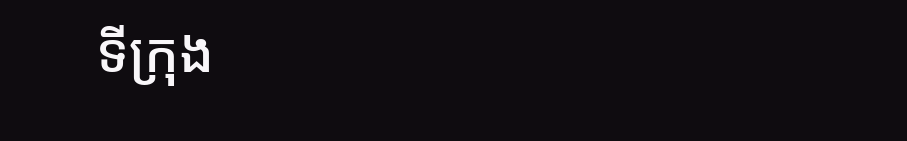ទីក្រុង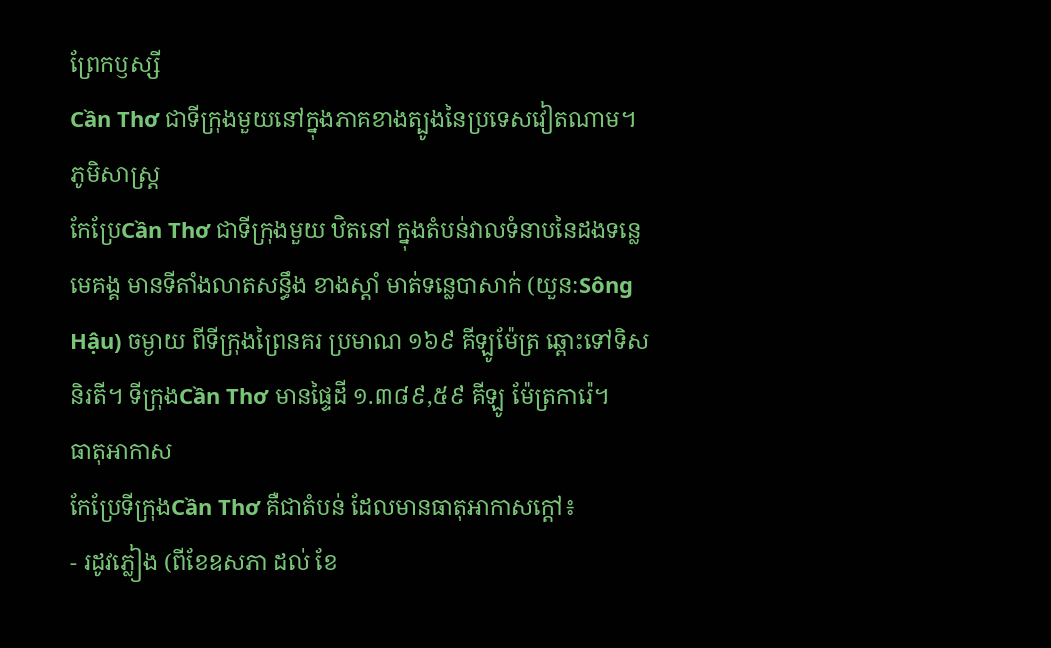ព្រែកឫស្សី
Cần Thơ ជាទីក្រុងមួយនៅក្នុងភាគខាងត្បូងនៃប្រទេសវៀតណាម។
ភូមិសាស្ត្រ
កែប្រែCần Thơ ជាទីក្រុងមួយ ឋិតនៅ ក្នុងតំបន់វាលទំនាបនៃដងទន្លេមេគង្គ មានទីតាំងលាតសន្ធឹង ខាងស្តាំ មាត់ទនេ្លបាសាក់ (យួន:Sông Hậu) ចម្ងាយ ពីទីក្រុងព្រៃនគរ ប្រមាណ ១៦៩ គីឡូម៉ែត្រ ឆ្ពោះទៅទិស និរតី។ ទីក្រុងCần Thơ មានផ្ទៃដី ១.៣៨៩,៥៩ គីឡូ ម៉ែត្រការ៉េ។
ធាតុអាកាស
កែប្រែទីក្រុងCần Thơ គឺជាតំបន់ ដែលមានធាតុអាកាសក្តៅ៖
- រដូវភ្លៀង (ពីខែឧសភា ដល់ ខែ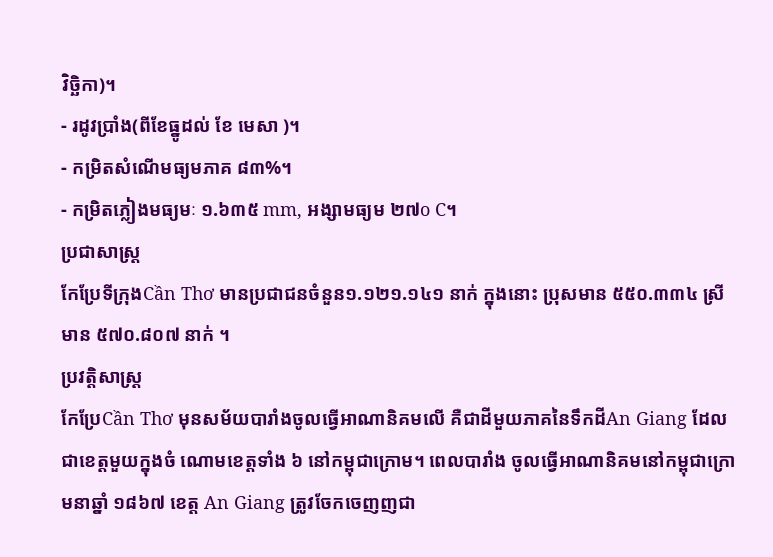វិច្ឆិកា)។
- រដូវប្រាំង(ពីខែធ្នូដល់ ខែ មេសា )។
- កម្រិតសំណើមធ្យមភាគ ៨៣%។
- កម្រិតភ្លៀងមធ្យមៈ ១.៦៣៥ mm, អង្សាមធ្យម ២៧o C។
ប្រជាសាស្ត្រ
កែប្រែទីក្រុងCần Thơ មានប្រជាជនចំនួន១.១២១.១៤១ នាក់ ក្នុងនោះ ប្រុសមាន ៥៥០.៣៣៤ ស្រី មាន ៥៧០.៨០៧ នាក់ ។
ប្រវត្តិសាស្ត្រ
កែប្រែCần Thơ មុនសម័យបារាំងចូលធ្វើអាណានិគមលើ គឺជាដីមួយភាគនៃទឹកដីAn Giang ដែលជាខេត្តមួយក្នុងចំ ណោមខេត្តទាំង ៦ នៅកម្ពុជាក្រោម។ ពេលបារាំង ចូលធ្វើអាណានិគមនៅកម្ពុជាក្រោមនាឆ្នាំ ១៨៦៧ ខេត្ត An Giang ត្រូវចែកចេញញជា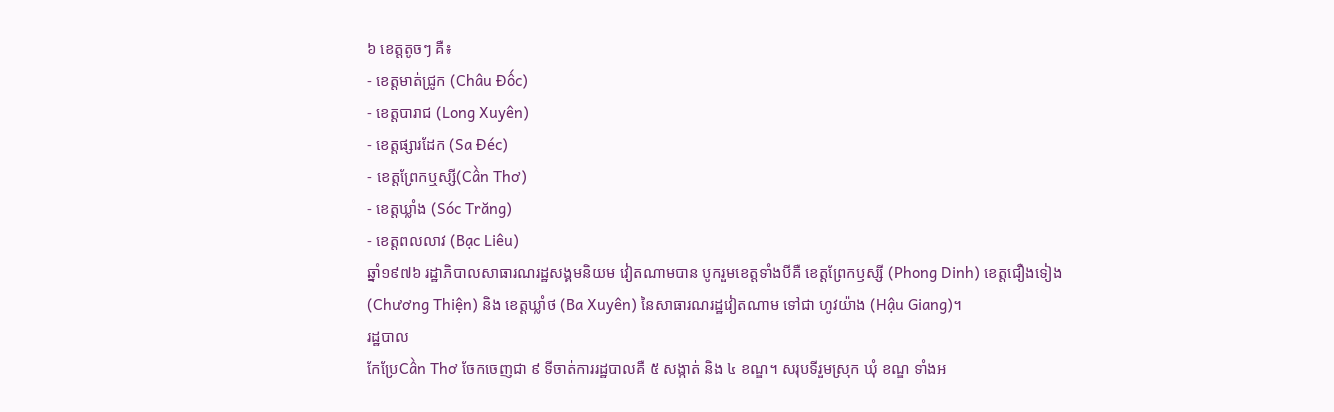៦ ខេត្តតូចៗ គឺ៖
- ខេត្តមាត់ជ្រូក (Châu Đốc)
- ខេត្តបារាជ (Long Xuyên)
- ខេត្តផ្សារដែក (Sa Đéc)
- ខេត្តព្រែកឬស្សី(Cần Thơ)
- ខេត្តឃ្លាំង (Sóc Trăng)
- ខេត្តពលលាវ (Bạc Liêu)
ឆ្នាំ១៩៧៦ រដ្ឋាភិបាលសាធារណរដ្ឋសង្គមនិយម វៀតណាមបាន បូករួមខេត្តទាំងបីគឺ ខេត្តព្រែកឫស្សី (Phong Dinh) ខេត្តជឿងទៀង (Chương Thiện) និង ខេត្តឃ្លាំថ (Ba Xuyên) នៃសាធារណរដ្ឋវៀតណាម ទៅជា ហូវយ៉ាង (Hậu Giang)។
រដ្ឋបាល
កែប្រែCần Thơ ចែកចេញជា ៩ ទីចាត់ការរដ្ឋបាលគឺ ៥ សង្កាត់ និង ៤ ខណ្ឌ។ សរុបទីរួមស្រុក ឃុំ ខណ្ឌ ទាំងអ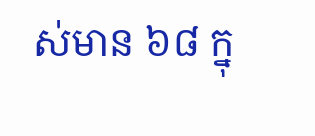ស់មាន ៦៨ ក្នុ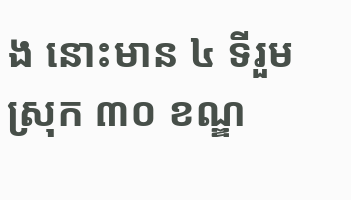ង នោះមាន ៤ ទីរួមស្រុក ៣០ ខណ្ឌ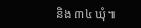និង ៣៤ ឃុំ៕